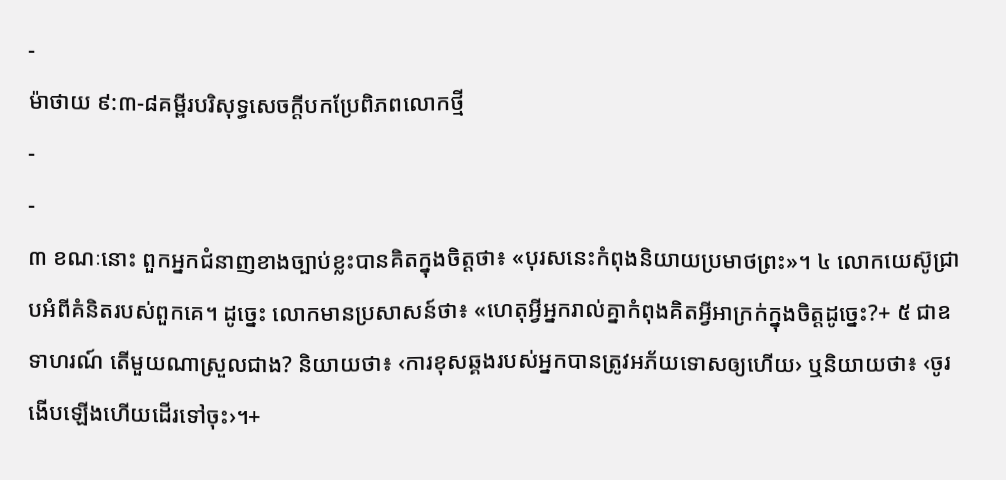-
ម៉ាថាយ ៩:៣-៨គម្ពីរបរិសុទ្ធសេចក្ដីបកប្រែពិភពលោកថ្មី
-
-
៣ ខណៈនោះ ពួកអ្នកជំនាញខាងច្បាប់ខ្លះបានគិតក្នុងចិត្តថា៖ «បុរសនេះកំពុងនិយាយប្រមាថព្រះ»។ ៤ លោកយេស៊ូជ្រាបអំពីគំនិតរបស់ពួកគេ។ ដូច្នេះ លោកមានប្រសាសន៍ថា៖ «ហេតុអ្វីអ្នករាល់គ្នាកំពុងគិតអ្វីអាក្រក់ក្នុងចិត្តដូច្នេះ?+ ៥ ជាឧទាហរណ៍ តើមួយណាស្រួលជាង? និយាយថា៖ ‹ការខុសឆ្គងរបស់អ្នកបានត្រូវអភ័យទោសឲ្យហើយ› ឬនិយាយថា៖ ‹ចូរងើបឡើងហើយដើរទៅចុះ›។+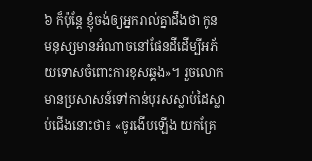៦ ក៏ប៉ុន្តែ ខ្ញុំចង់ឲ្យអ្នករាល់គ្នាដឹងថា កូនមនុស្សមានអំណាចនៅផែនដីដើម្បីអភ័យទោសចំពោះការខុសឆ្គង»។ រួចលោកមានប្រសាសន៍ទៅកាន់បុរសស្លាប់ដៃស្លាប់ជើងនោះថា៖ «ចូរងើបឡើង យកគ្រែ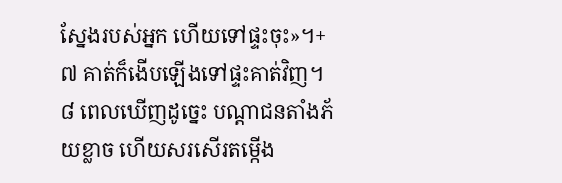ស្នែងរបស់អ្នក ហើយទៅផ្ទះចុះ»។+ ៧ គាត់ក៏ងើបឡើងទៅផ្ទះគាត់វិញ។ ៨ ពេលឃើញដូច្នេះ បណ្ដាជនតាំងភ័យខ្លាច ហើយសរសើរតម្កើង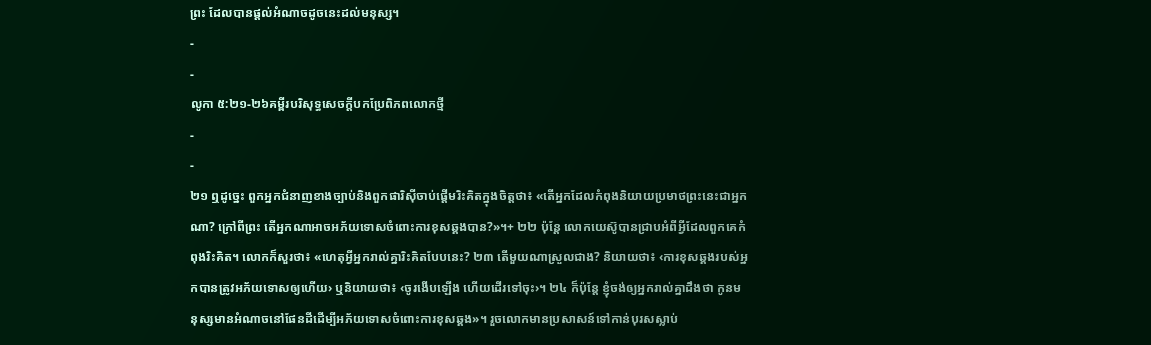ព្រះ ដែលបានផ្ដល់អំណាចដូចនេះដល់មនុស្ស។
-
-
លូកា ៥:២១-២៦គម្ពីរបរិសុទ្ធសេចក្ដីបកប្រែពិភពលោកថ្មី
-
-
២១ ឮដូច្នេះ ពួកអ្នកជំនាញខាងច្បាប់និងពួកផារិស៊ីចាប់ផ្ដើមរិះគិតក្នុងចិត្តថា៖ «តើអ្នកដែលកំពុងនិយាយប្រមាថព្រះនេះជាអ្នកណា? ក្រៅពីព្រះ តើអ្នកណាអាចអភ័យទោសចំពោះការខុសឆ្គងបាន?»។+ ២២ ប៉ុន្តែ លោកយេស៊ូបានជ្រាបអំពីអ្វីដែលពួកគេកំពុងរិះគិត។ លោកក៏សួរថា៖ «ហេតុអ្វីអ្នករាល់គ្នារិះគិតបែបនេះ? ២៣ តើមួយណាស្រួលជាង? និយាយថា៖ ‹ការខុសឆ្គងរបស់អ្នកបានត្រូវអភ័យទោសឲ្យហើយ› ឬនិយាយថា៖ ‹ចូរងើបឡើង ហើយដើរទៅចុះ›។ ២៤ ក៏ប៉ុន្តែ ខ្ញុំចង់ឲ្យអ្នករាល់គ្នាដឹងថា កូនមនុស្សមានអំណាចនៅផែនដីដើម្បីអភ័យទោសចំពោះការខុសឆ្គង»។ រួចលោកមានប្រសាសន៍ទៅកាន់បុរសស្លាប់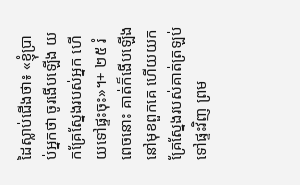ដៃស្លាប់ជើងថា៖ «ខ្ញុំប្រាប់អ្នកថា ចូរងើបឡើង យកគ្រែស្នែងរបស់អ្នក ហើយទៅផ្ទះចុះ»។+ ២៥ រំពេចនោះ គាត់ក៏ងើបឡើងនៅមុខពួកគេ ហើយយកគ្រែស្នែងរបស់គាត់ត្រឡប់ទៅផ្ទះវិញ ព្រម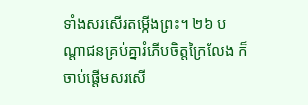ទាំងសរសើរតម្កើងព្រះ។ ២៦ បណ្ដាជនគ្រប់គ្នារំភើបចិត្តក្រៃលែង ក៏ចាប់ផ្ដើមសរសើ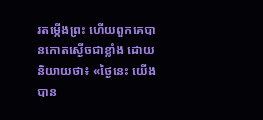រតម្កើងព្រះ ហើយពួកគេបានកោតស្ងើចជាខ្លាំង ដោយនិយាយថា៖ «ថ្ងៃនេះ យើងបាន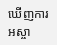ឃើញការអស្ចា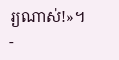រ្យណាស់!»។
-